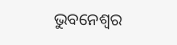ଭୁବନେଶ୍ୱର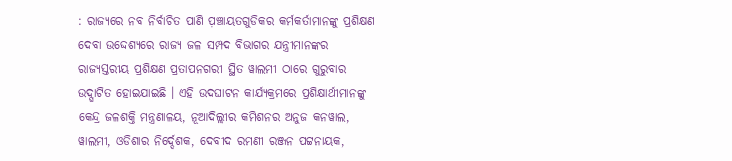: ରାଜ୍ୟରେ ନବ ନିର୍ବାଚିତ ପାଣି ପ଼ଞ୍ଚାୟତଗୁଡିକର କର୍ମକର୍ତାମାନଙ୍କୁ ପ୍ରଶିକ୍ଷଣ ଦେବା ଉଦ୍ଦେଶ୍ୟରେ ରାଜ୍ୟ ଜଳ ସମ୍ପଦ ବିଭାଗର ଯନ୍ତ୍ରୀମାନଙ୍କର ରାଜ୍ୟସ୍ତରୀୟ ପ୍ରଶିକ୍ଷଣ ପ୍ରତାପନଗରୀ ସ୍ଥିତ ୱାଲମୀ ଠାରେ ଗୁରୁବାର ଉଦ୍ଘାଟିତ ହୋଇଯାଇଛି । ଏହି ଉଦଘାଟନ କାର୍ଯ୍ୟକ୍ରମରେ ପ୍ରଶିକ୍ଷାର୍ଥୀମାନଙ୍କୁ କେନ୍ଦ୍ର ଜଳଶକ୍ତି ମନ୍ତ୍ରଣାଳୟ, ନୂଆଦିଲ୍ଲୀର କମିଶନର ଅନୁଜ କନୱାଲ, ୱାଲମୀ, ଓଡିଶାର ନିର୍ଦ୍ଦେଶକ, ଦେବୀଦ ରମଣୀ ରଞ୍ଜନ ପଟ୍ଟନାୟକ,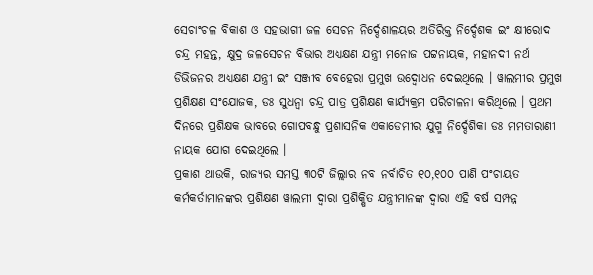ସେଚାଂଚଳ ବିକାଶ ଓ ସହଭାଗୀ ଜଳ ସେଚନ ନିର୍ଦ୍ଦେଶାଳୟର ଅତିରିକ୍ତ ନିର୍ଦ୍ଦେଶକ ଇଂ କ୍ଷୀରୋଦ ଚନ୍ଦ୍ର ମହନ୍ତ, କ୍ଷୁଦ୍ର ଜଳସେଚନ ବିଭାର ଅଧ୍ୟକ୍ଷଣ ଯନ୍ତ୍ରୀ ମନୋଜ ପଟ୍ଟନାୟକ, ମହାନଦୀ ନର୍ଥ ଡିଭିଜନର ଅଧ୍ୟକ୍ଷଣ ଯନ୍ତ୍ରୀ ଇଂ ସଞ୍ଜୀବ ବେହେରା ପ୍ରମୁଖ ଉଦ୍ବୋଧନ ଦେଇଥିଲେ । ୱାଲମୀର ପ୍ରମୁଖ ପ୍ରଶିକ୍ଷଣ ସଂଯୋଜକ, ଡଃ ସୁଧନ୍ୱା ଚନ୍ଦ୍ର ପାତ୍ର ପ୍ରଶିକ୍ଷଣ କାର୍ଯ୍ୟକ୍ରମ ପରିଚାଳନା କରିଥିଲେ । ପ୍ରଥମ ଦିନରେ ପ୍ରଶିକ୍ଷକ ଭାବରେ ଗୋପବନ୍ଧୁ ପ୍ରଶାସନିକ ଏକାଡେମୀର ଯୁଗ୍ମ ନିର୍ଦ୍ଦେଶିକା ଡଃ ମମତାରାଣୀ ନାୟକ ଯୋଗ ଦେଇଥିଲେ ।
ପ୍ରକାଶ ଥାଉକି, ରାଜ୍ୟର ସମସ୍ତ ୩୦ଟି ଜିଲ୍ଲାର ନବ ନର୍ବାଚିତ ୧୦,୧୦୦ ପାଣି ପଂଚାୟତ କର୍ମକର୍ତାମାନଙ୍କର ପ୍ରଶିକ୍ଷଣ ୱାଲମୀ ଦ୍ୱାରା ପ୍ରଶିକ୍ଷିତ ଯନ୍ତ୍ରୀମାନଙ୍କ ଦ୍ୱାରା ଏହି ବର୍ଷ ସମ୍ପନ୍ନ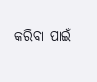କରିବା ପାଇଁ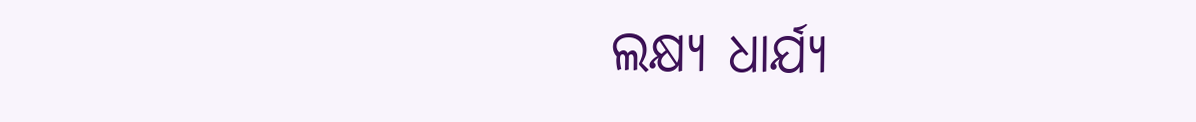ଲକ୍ଷ୍ୟ ଧାର୍ଯ୍ୟ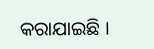କରାଯାଇଛି ।